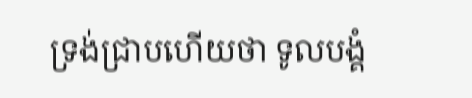ទ្រង់ជ្រាបហើយថា ទូលបង្គំ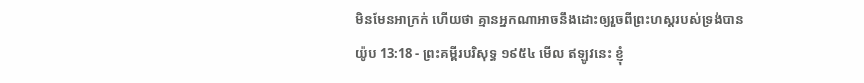មិនមែនអាក្រក់ ហើយថា គ្មានអ្នកណាអាចនឹងដោះឲ្យរួចពីព្រះហស្តរបស់ទ្រង់បាន
យ៉ូប 13:18 - ព្រះគម្ពីរបរិសុទ្ធ ១៩៥៤ មើល ឥឡូវនេះ ខ្ញុំ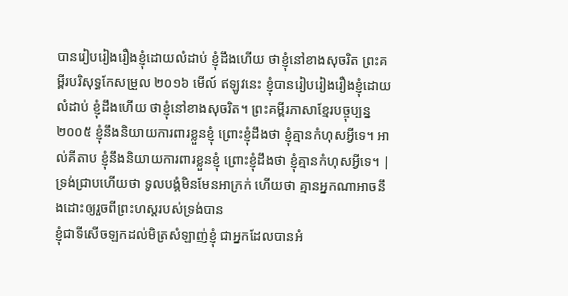បានរៀបរៀងរឿងខ្ញុំដោយលំដាប់ ខ្ញុំដឹងហើយ ថាខ្ញុំនៅខាងសុចរិត ព្រះគម្ពីរបរិសុទ្ធកែសម្រួល ២០១៦ មើល៍ ឥឡូវនេះ ខ្ញុំបានរៀបរៀងរឿងខ្ញុំដោយលំដាប់ ខ្ញុំដឹងហើយ ថាខ្ញុំនៅខាងសុចរិត។ ព្រះគម្ពីរភាសាខ្មែរបច្ចុប្បន្ន ២០០៥ ខ្ញុំនឹងនិយាយការពារខ្លួនខ្ញុំ ព្រោះខ្ញុំដឹងថា ខ្ញុំគ្មានកំហុសអ្វីទេ។ អាល់គីតាប ខ្ញុំនឹងនិយាយការពារខ្លួនខ្ញុំ ព្រោះខ្ញុំដឹងថា ខ្ញុំគ្មានកំហុសអ្វីទេ។ |
ទ្រង់ជ្រាបហើយថា ទូលបង្គំមិនមែនអាក្រក់ ហើយថា គ្មានអ្នកណាអាចនឹងដោះឲ្យរួចពីព្រះហស្តរបស់ទ្រង់បាន
ខ្ញុំជាទីសើចឡកដល់មិត្រសំឡាញ់ខ្ញុំ ជាអ្នកដែលបានអំ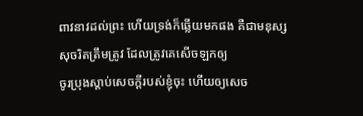ពាវនាវដល់ព្រះ ហើយទ្រង់ក៏ឆ្លើយមកផង គឺជាមនុស្សសុចរិតត្រឹមត្រូវ ដែលត្រូវគេសើចឡកឲ្យ
ចូរប្រុងស្តាប់សេចក្ដីរបស់ខ្ញុំចុះ ហើយឲ្យសេច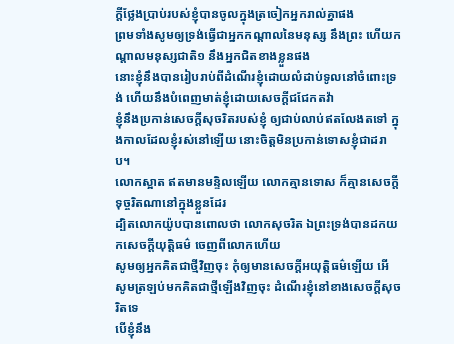ក្ដីថ្លែងប្រាប់របស់ខ្ញុំបានចូលក្នុងត្រចៀកអ្នករាល់គ្នាផង
ព្រមទាំងសូមឲ្យទ្រង់ធ្វើជាអ្នកកណ្តាលនៃមនុស្ស នឹងព្រះ ហើយកណ្តាលមនុស្សជាតិ១ នឹងអ្នកជិតខាងខ្លួនផង
នោះខ្ញុំនឹងបានរៀបរាប់ពីដំណើរខ្ញុំដោយលំដាប់ទូលនៅចំពោះទ្រង់ ហើយនឹងបំពេញមាត់ខ្ញុំដោយសេចក្ដីជជែកតវ៉ា
ខ្ញុំនឹងប្រកាន់សេចក្ដីសុចរិតរបស់ខ្ញុំ ឲ្យជាប់លាប់ឥតលែងតទៅ ក្នុងកាលដែលខ្ញុំរស់នៅឡើយ នោះចិត្តមិនប្រកាន់ទោសខ្ញុំជាដរាប។
លោកស្អាត ឥតមានមន្ទិលឡើយ លោកគ្មានទោស ក៏គ្មានសេចក្ដីទុច្ចរិតណានៅក្នុងខ្លួនដែរ
ដ្បិតលោកយ៉ូបបានពោលថា លោកសុចរិត ឯព្រះទ្រង់បានដកយកសេចក្ដីយុត្តិធម៌ ចេញពីលោកហើយ
សូមឲ្យអ្នកគិតជាថ្មីវិញចុះ កុំឲ្យមានសេចក្ដីអយុត្តិធម៌ឡើយ អើ សូមត្រឡប់មកគិតជាថ្មីឡើងវិញចុះ ដំណើរខ្ញុំនៅខាងសេចក្ដីសុចរិតទេ
បើខ្ញុំនឹង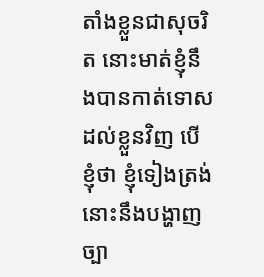តាំងខ្លួនជាសុចរិត នោះមាត់ខ្ញុំនឹងបានកាត់ទោសដល់ខ្លួនវិញ បើខ្ញុំថា ខ្ញុំទៀងត្រង់ នោះនឹងបង្ហាញច្បា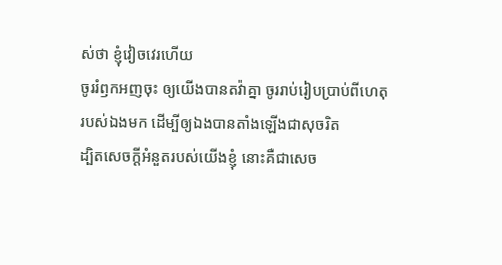ស់ថា ខ្ញុំវៀចវេរហើយ
ចូររំឭកអញចុះ ឲ្យយើងបានតវ៉ាគ្នា ចូររាប់រៀបប្រាប់ពីហេតុរបស់ឯងមក ដើម្បីឲ្យឯងបានតាំងឡើងជាសុចរិត
ដ្បិតសេចក្ដីអំនួតរបស់យើងខ្ញុំ នោះគឺជាសេច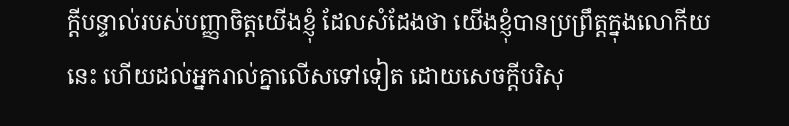ក្ដីបន្ទាល់របស់បញ្ញាចិត្តយើងខ្ញុំ ដែលសំដែងថា យើងខ្ញុំបានប្រព្រឹត្តក្នុងលោកីយនេះ ហើយដល់អ្នករាល់គ្នាលើសទៅទៀត ដោយសេចក្ដីបរិសុ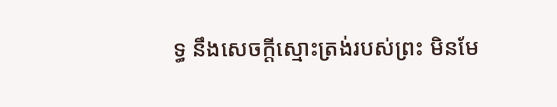ទ្ធ នឹងសេចក្ដីស្មោះត្រង់របស់ព្រះ មិនមែ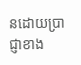នដោយប្រាជ្ញាខាង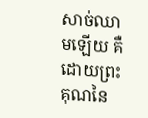សាច់ឈាមឡើយ គឺដោយព្រះគុណនៃ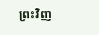ព្រះវិញ